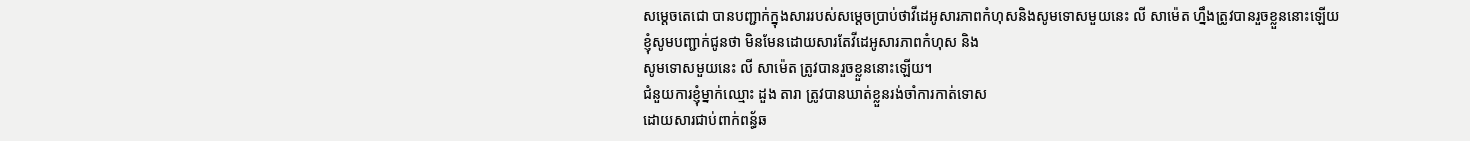សម្តេចតេជោ បានបញ្ជាក់ក្នុងសាររបស់សម្តេចប្រាប់ថាវីដេអូសារភាពកំហុសនិងសូមទោសមួយនេះ លី សាម៉េត ហ្នឹងត្រូវបានរួចខ្លួននោះឡើយ
ខ្ញុំសូមបញ្ជាក់ជូនថា មិនមែនដោយសារតែវីដេអូសារភាពកំហុស និង
សូមទោសមួយនេះ លី សាម៉េត ត្រូវបានរួចខ្លួននោះឡើយ។
ជំនួយការខ្ញុំម្នាក់ឈ្មោះ ដួង តារា ត្រូវបានឃាត់ខ្លួនរង់ចាំការកាត់ទោស
ដោយសារជាប់ពាក់ពន្ធ័ឆ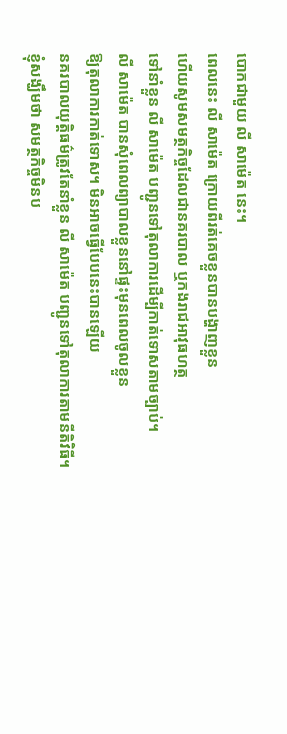បោកជាមួយ លី សាម៉េត នេះ។
ពេលនេះ លី សាម៉េត ក្រោយពីរត់គេចខ្លួនបានបង្ហាញខ្លួន
ហើយសូមសមត្ថកិច្ចដែលជានគរបាល ឬកងរាជអាវុធហត្ថ
ទៅនាំខ្លួន លី សាម៉េត បញ្ជូនទៅតុលាការដើម្បីកាត់ទោសតាមច្បាប់។
លី សាម៉េត បានសុំពេលព្យាបាលខ្លួននៅផ្ទះមុនពេលចូលខ្លួន
ឱ្យតុលាការកាត់ទោស។ មិនអាចធ្វើបែបនេះបានឡើយ
នគរបាលយុត្តិធម៌ត្រូវតែនាំខ្លួន លី សាម៉េត បញ្ជូនទៅតុលាការតាមនីតិវិធី។
ខ្ញុំសង្ឃឹមថា សមត្ថកិច្ចមិនប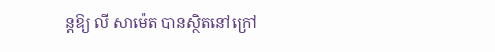ន្តឱ្យ លី សាម៉េត បានស្ថិតនៅក្រៅ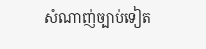សំណាញ់ច្បាប់ទៀត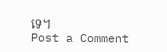ទេ។
Post a Comment